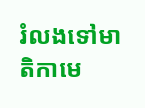រំលងទៅមាតិកាមេ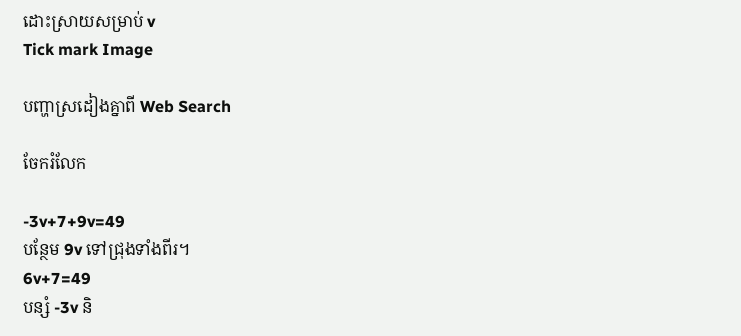ដោះស្រាយសម្រាប់ v
Tick mark Image

បញ្ហាស្រដៀងគ្នាពី Web Search

ចែករំលែក

-3v+7+9v=49
បន្ថែម 9v ទៅជ្រុងទាំងពីរ។
6v+7=49
បន្សំ -3v និ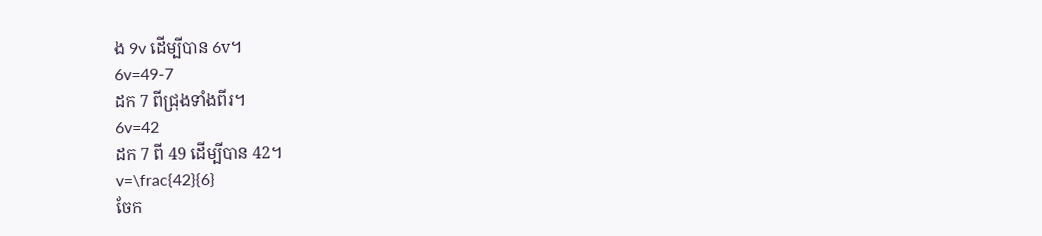ង 9v ដើម្បីបាន 6v។
6v=49-7
ដក 7 ពីជ្រុងទាំងពីរ។
6v=42
ដក 7 ពី 49 ដើម្បីបាន 42។
v=\frac{42}{6}
ចែក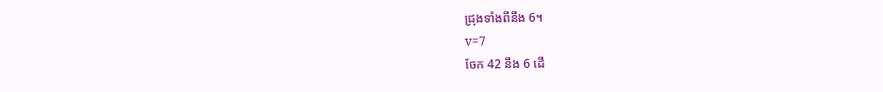ជ្រុងទាំងពីនឹង 6។
v=7
ចែក 42 នឹង 6 ដើ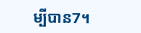ម្បីបាន7។